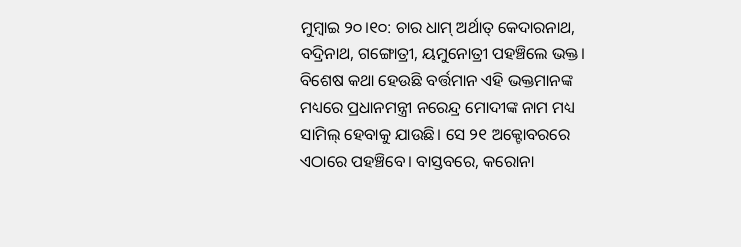ମୁମ୍ଵାଇ ୨୦।୧୦: ଚାର ଧାମ୍ ଅର୍ଥାତ୍ କେଦାରନାଥ, ବଦ୍ରିନାଥ, ଗଙ୍ଗୋତ୍ରୀ, ୟମୁନୋତ୍ରୀ ପହଞ୍ଚିଲେ ଭକ୍ତ। ବିଶେଷ କଥା ହେଉଛି ବର୍ତ୍ତମାନ ଏହି ଭକ୍ତମାନଙ୍କ ମଧ୍ୟରେ ପ୍ରଧାନମନ୍ତ୍ରୀ ନରେନ୍ଦ୍ର ମୋଦୀଙ୍କ ନାମ ମଧ୍ୟ ସାମିଲ୍ ହେବାକୁ ଯାଉଛି। ସେ ୨୧ ଅକ୍ଟୋବରରେ ଏଠାରେ ପହଞ୍ଚିବେ। ବାସ୍ତବରେ, କରୋନା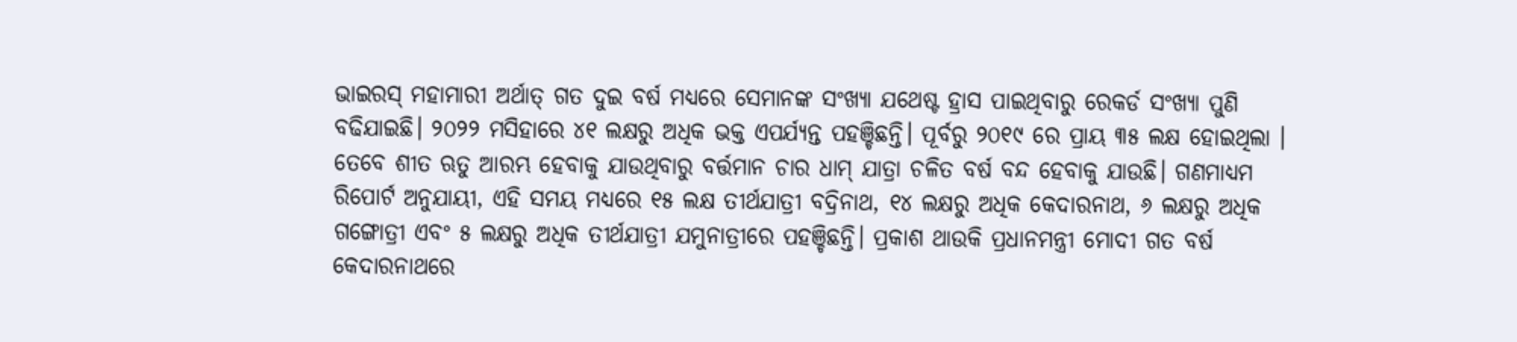ଭାଇରସ୍ ମହାମାରୀ ଅର୍ଥାତ୍ ଗତ ଦୁଇ ବର୍ଷ ମଧ୍ୟରେ ସେମାନଙ୍କ ସଂଖ୍ୟା ଯଥେଷ୍ଟ ହ୍ରାସ ପାଇଥିବାରୁ ରେକର୍ଡ ସଂଖ୍ୟା ପୁଣି ବଢିଯାଇଛି। ୨୦୨୨ ମସିହାରେ ୪୧ ଲକ୍ଷରୁ ଅଧିକ ଭକ୍ତ ଏପର୍ଯ୍ୟନ୍ତ ପହଞ୍ଚିଛନ୍ତି। ପୂର୍ବରୁ ୨୦୧୯ ରେ ପ୍ରାୟ ୩୫ ଲକ୍ଷ ହୋଇଥିଲା । ତେବେ ଶୀତ ଋତୁ ଆରମ୍ଭ ହେବାକୁ ଯାଉଥିବାରୁ ବର୍ତ୍ତମାନ ଚାର ଧାମ୍ ଯାତ୍ରା ଚଳିତ ବର୍ଷ ବନ୍ଦ ହେବାକୁ ଯାଉଛି। ଗଣମାଧ୍ୟମ ରିପୋର୍ଟ ଅନୁଯାୟୀ, ଏହି ସମୟ ମଧ୍ୟରେ ୧୫ ଲକ୍ଷ ତୀର୍ଥଯାତ୍ରୀ ବଦ୍ରିନାଥ, ୧୪ ଲକ୍ଷରୁ ଅଧିକ କେଦାରନାଥ, ୬ ଲକ୍ଷରୁ ଅଧିକ ଗଙ୍ଗୋତ୍ରୀ ଏବଂ ୫ ଲକ୍ଷରୁ ଅଧିକ ତୀର୍ଥଯାତ୍ରୀ ଯମୁନାତ୍ରୀରେ ପହଞ୍ଚିଛନ୍ତି। ପ୍ରକାଶ ଥାଉକି ପ୍ରଧାନମନ୍ତ୍ରୀ ମୋଦୀ ଗତ ବର୍ଷ କେଦାରନାଥରେ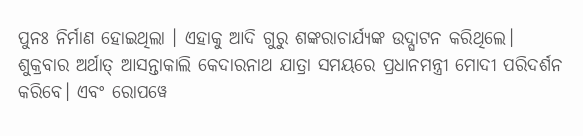ପୁନଃ ନିର୍ମାଣ ହୋଇଥିଲା । ଏହାକୁ ଆଦି ଗୁରୁ ଶଙ୍କରାଚାର୍ଯ୍ୟଙ୍କ ଉଦ୍ଘାଟନ କରିଥିଲେ। ଶୁକ୍ରବାର ଅର୍ଥାତ୍ ଆସନ୍ତାକାଲି କେଦାରନାଥ ଯାତ୍ରା ସମୟରେ ପ୍ରଧାନମନ୍ତ୍ରୀ ମୋଦୀ ପରିଦର୍ଶନ କରିବେ। ଏବଂ ରୋପୱେ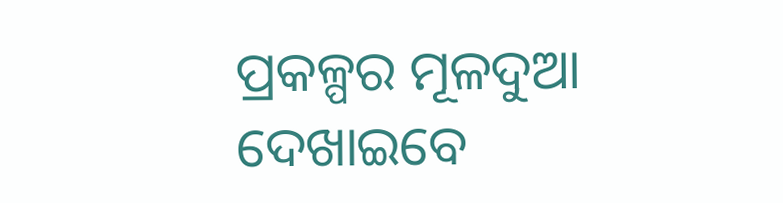ପ୍ରକଳ୍ପର ମୂଳଦୁଆ ଦେଖାଇବେ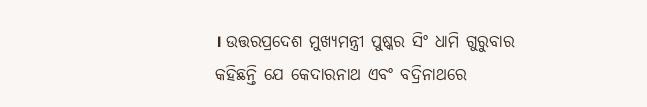। ଉତ୍ତରପ୍ରଦେଶ ମୁଖ୍ୟମନ୍ତ୍ରୀ ପୁଷ୍କର ସିଂ ଧାମି ଗୁରୁବାର କହିଛନ୍ତି ଯେ କେଦାରନାଥ ଏବଂ ବଦ୍ରିନାଥରେ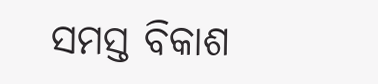ସମସ୍ତ ବିକାଶ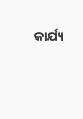କାର୍ଯ୍ୟ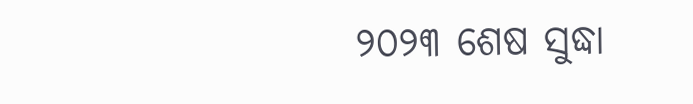୨୦୨୩ ଶେଷ ସୁଦ୍ଧା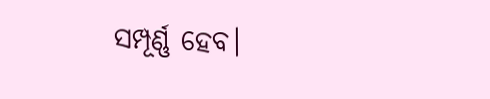ସମ୍ପୂର୍ଣ୍ଣ ହେବ।